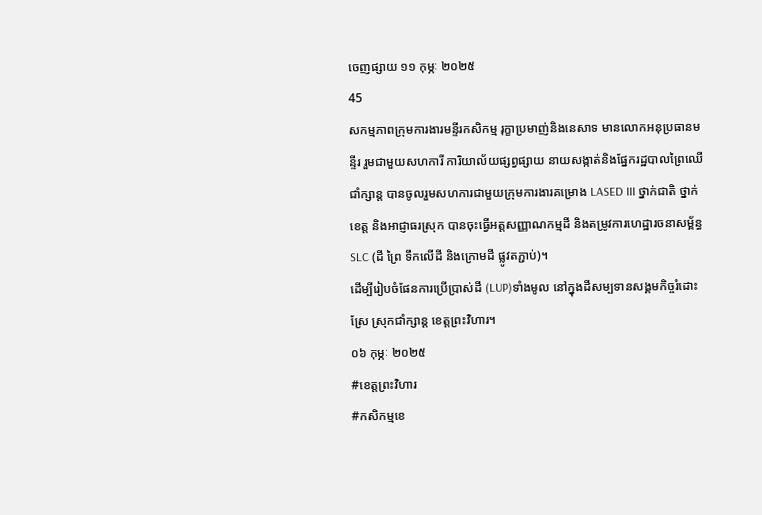ចេញផ្សាយ ១១ កុម្ភៈ ២០២៥
45
សកម្មភាពក្រុមការងារមន្ទីរកសិកម្ម រុក្ខាប្រមាញ់និងនេសាទ មានលោកអនុប្រធានមន្ទីរ រួមជាមួយសហការី ការិយាល័យផ្សព្វផ្សាយ នាយសង្កាត់និងផ្នែករដ្ឋបាលព្រៃឈើជាំក្សាន្ត បានចូលរួមសហការជាមួយក្រុមការងារគម្រោង LASED III ថ្នាក់ជាតិ ថ្នាក់ខេត្ត និងអាជ្ញាធរស្រុក បានចុះធ្វើអត្តសញ្ញាណកម្មដី និងតម្រូវការហេដ្ឋារចនាសម្ព័ន្ធ SLC (ដី ព្រៃ ទឹកលើដី និងក្រោមដី ផ្លូវតភ្ជាប់)។
ដើម្បីរៀបចំផែនការប្រើប្រាស់ដី (LUP)ទាំងមូល នៅក្នុងដីសម្បទានសង្គមកិច្ចរំដោះស្រែ ស្រុកជាំក្សាន្ត ខេត្តព្រះវិហារ។
០៦ កុម្ភៈ ២០២៥
#ខេត្តព្រះវិហារ
#កសិកម្មខេ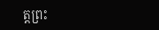ត្តព្រះ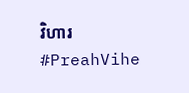វិហារ
#PreahVihe